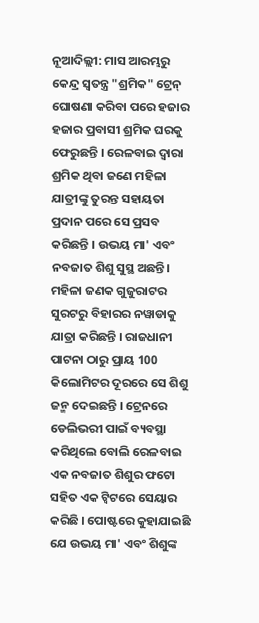ନୂଆଦିଲ୍ଲୀ: ମାସ ଆରମ୍ଭରୁ କେନ୍ଦ୍ର ସ୍ୱତନ୍ତ୍ର "ଶ୍ରମିକ" ଟ୍ରେନ୍ ଘୋଷଣା କରିବା ପରେ ହଜାର ହଜାର ପ୍ରବାସୀ ଶ୍ରମିକ ଘରକୁ ଫେରୁଛନ୍ତି । ରେଳବାଇ ଦ୍ୱାରା ଶ୍ରମିକ ଥିବା ଜଣେ ମହିଳା ଯାତ୍ରୀଙ୍କୁ ତୁରନ୍ତ ସହାୟତା ପ୍ରଦାନ ପରେ ସେ ପ୍ରସବ କରିଛନ୍ତି । ଉଭୟ ମା' ଏବଂ ନବଜାତ ଶିଶୁ ସୁସ୍ଥ ଅଛନ୍ତି।
ମହିଳା ଜଣକ ଗୁଜୁରାଟର ସୁରଟରୁ ବିହାରର ନୱାଡାକୁ ଯାତ୍ରା କରିଛନ୍ତି । ରାଜଧାନୀ ପାଟନା ଠାରୁ ପ୍ରାୟ 100 କିଲୋମିଟର ଦୂରରେ ସେ ଶିଶୁ ଜନ୍ମ ଦେଇଛନ୍ତି । ଟ୍ରେନରେ ଡେଲିଭରୀ ପାଇଁ ବ୍ୟବସ୍ଥା କରିଥିଲେ ବୋଲି ରେଳବାଇ ଏକ ନବଜାତ ଶିଶୁର ଫଟୋ ସହିତ ଏକ ଟ୍ୱିଟରେ ସେୟାର କରିଛି । ପୋଷ୍ଟରେ କୁହାଯାଇଛି ଯେ ଉଭୟ ମା' ଏବଂ ଶିଶୁଙ୍କ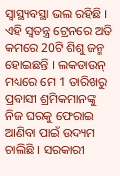ସ୍ବାସ୍ଥ୍ୟବସ୍ଥା ଭଲ ରହିଛି ।
ଏହି ସ୍ବତନ୍ତ୍ର ଟ୍ରେନରେ ଅତି କମରେ 20ଟି ଶିଶୁ ଜନ୍ମ ହୋଇଛନ୍ତି । ଲକଡାଉନ୍ ମଧ୍ୟରେ ମେ 1 ତାରିଖରୁ ପ୍ରବାସୀ ଶ୍ରମିକମାନଙ୍କୁ ନିଜ ଘରକୁ ଫେରାଇ ଆଣିବା ପାଇଁ ଉଦ୍ୟମ ଚାଲିଛି । ସରକାରୀ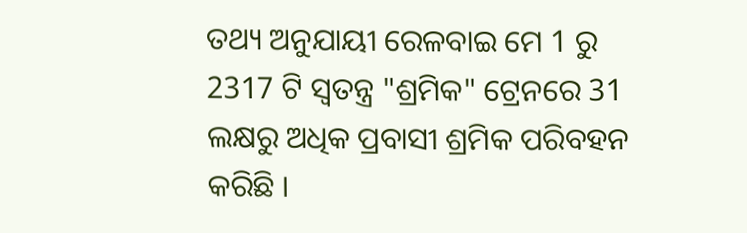ତଥ୍ୟ ଅନୁଯାୟୀ ରେଳବାଇ ମେ 1 ରୁ 2317 ଟି ସ୍ୱତନ୍ତ୍ର "ଶ୍ରମିକ" ଟ୍ରେନରେ 31 ଲକ୍ଷରୁ ଅଧିକ ପ୍ରବାସୀ ଶ୍ରମିକ ପରିବହନ କରିଛି ।